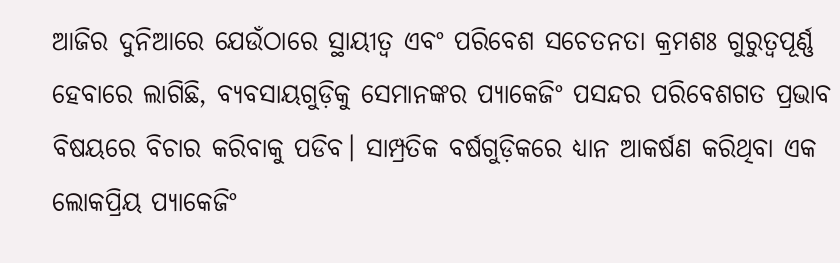ଆଜିର ଦୁନିଆରେ ଯେଉଁଠାରେ ସ୍ଥାୟୀତ୍ୱ ଏବଂ ପରିବେଶ ସଚେତନତା କ୍ରମଶଃ ଗୁରୁତ୍ୱପୂର୍ଣ୍ଣ ହେବାରେ ଲାଗିଛି, ବ୍ୟବସାୟଗୁଡ଼ିକୁ ସେମାନଙ୍କର ପ୍ୟାକେଜିଂ ପସନ୍ଦର ପରିବେଶଗତ ପ୍ରଭାବ ବିଷୟରେ ବିଚାର କରିବାକୁ ପଡିବ। ସାମ୍ପ୍ରତିକ ବର୍ଷଗୁଡ଼ିକରେ ଧ୍ୟାନ ଆକର୍ଷଣ କରିଥିବା ଏକ ଲୋକପ୍ରିୟ ପ୍ୟାକେଜିଂ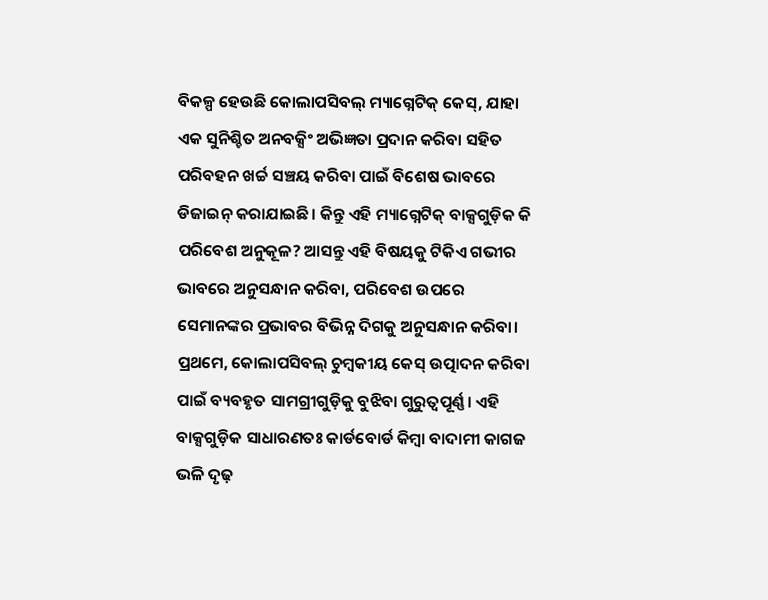ବିକଳ୍ପ ହେଉଛି କୋଲାପସିବଲ୍ ମ୍ୟାଗ୍ନେଟିକ୍ କେସ୍, ଯାହା ଏକ ସୁନିଶ୍ଚିତ ଅନବକ୍ସିଂ ଅଭିଜ୍ଞତା ପ୍ରଦାନ କରିବା ସହିତ ପରିବହନ ଖର୍ଚ୍ଚ ସଞ୍ଚୟ କରିବା ପାଇଁ ବିଶେଷ ଭାବରେ ଡିଜାଇନ୍ କରାଯାଇଛି। କିନ୍ତୁ ଏହି ମ୍ୟାଗ୍ନେଟିକ୍ ବାକ୍ସଗୁଡ଼ିକ କି ପରିବେଶ ଅନୁକୂଳ? ଆସନ୍ତୁ ଏହି ବିଷୟକୁ ଟିକିଏ ଗଭୀର ଭାବରେ ଅନୁସନ୍ଧାନ କରିବା, ପରିବେଶ ଉପରେ ସେମାନଙ୍କର ପ୍ରଭାବର ବିଭିନ୍ନ ଦିଗକୁ ଅନୁସନ୍ଧାନ କରିବା।
ପ୍ରଥମେ, କୋଲାପସିବଲ୍ ଚୁମ୍ବକୀୟ କେସ୍ ଉତ୍ପାଦନ କରିବା ପାଇଁ ବ୍ୟବହୃତ ସାମଗ୍ରୀଗୁଡ଼ିକୁ ବୁଝିବା ଗୁରୁତ୍ୱପୂର୍ଣ୍ଣ। ଏହି ବାକ୍ସଗୁଡ଼ିକ ସାଧାରଣତଃ କାର୍ଡବୋର୍ଡ କିମ୍ବା ବାଦାମୀ କାଗଜ ଭଳି ଦୃଢ଼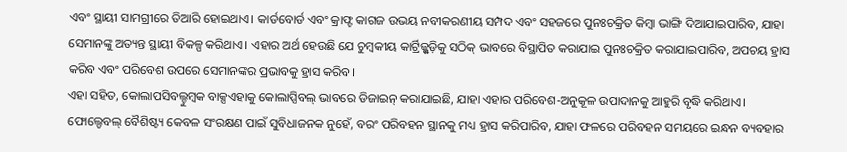ଏବଂ ସ୍ଥାୟୀ ସାମଗ୍ରୀରେ ତିଆରି ହୋଇଥାଏ। କାର୍ଡବୋର୍ଡ ଏବଂ କ୍ରାଫ୍ଟ କାଗଜ ଉଭୟ ନବୀକରଣୀୟ ସମ୍ପଦ ଏବଂ ସହଜରେ ପୁନଃଚକ୍ରିତ କିମ୍ବା ଭାଙ୍ଗି ଦିଆଯାଇପାରିବ, ଯାହା ସେମାନଙ୍କୁ ଅତ୍ୟନ୍ତ ସ୍ଥାୟୀ ବିକଳ୍ପ କରିଥାଏ। ଏହାର ଅର୍ଥ ହେଉଛି ଯେ ଚୁମ୍ବକୀୟ କାର୍ଟ୍ରିଜ୍ଗୁଡ଼ିକୁ ସଠିକ୍ ଭାବରେ ବିସ୍ଥାପିତ କରାଯାଇ ପୁନଃଚକ୍ରିତ କରାଯାଇପାରିବ, ଅପଚୟ ହ୍ରାସ କରିବ ଏବଂ ପରିବେଶ ଉପରେ ସେମାନଙ୍କର ପ୍ରଭାବକୁ ହ୍ରାସ କରିବ।
ଏହା ସହିତ, କୋଲାପସିବଲ୍ଚୁମ୍ବକ ବାକ୍ସଏହାକୁ କୋଲାପ୍ସିବଲ୍ ଭାବରେ ଡିଜାଇନ୍ କରାଯାଇଛି, ଯାହା ଏହାର ପରିବେଶ-ଅନୁକୂଳ ଉପାଦାନକୁ ଆହୁରି ବୃଦ୍ଧି କରିଥାଏ। ଫୋଲ୍ଡେବଲ୍ ବୈଶିଷ୍ଟ୍ୟ କେବଳ ସଂରକ୍ଷଣ ପାଇଁ ସୁବିଧାଜନକ ନୁହେଁ, ବରଂ ପରିବହନ ସ୍ଥାନକୁ ମଧ୍ୟ ହ୍ରାସ କରିପାରିବ, ଯାହା ଫଳରେ ପରିବହନ ସମୟରେ ଇନ୍ଧନ ବ୍ୟବହାର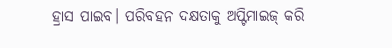ହ୍ରାସ ପାଇବ। ପରିବହନ ଦକ୍ଷତାକୁ ଅପ୍ଟିମାଇଜ୍ କରି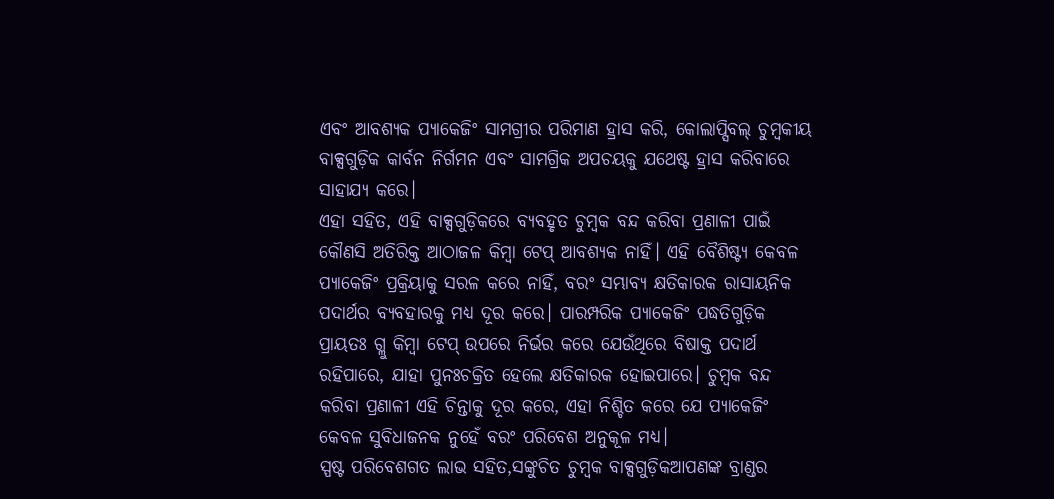ଏବଂ ଆବଶ୍ୟକ ପ୍ୟାକେଜିଂ ସାମଗ୍ରୀର ପରିମାଣ ହ୍ରାସ କରି, କୋଲାପ୍ସିବଲ୍ ଚୁମ୍ବକୀୟ ବାକ୍ସଗୁଡ଼ିକ କାର୍ବନ ନିର୍ଗମନ ଏବଂ ସାମଗ୍ରିକ ଅପଚୟକୁ ଯଥେଷ୍ଟ ହ୍ରାସ କରିବାରେ ସାହାଯ୍ୟ କରେ।
ଏହା ସହିତ, ଏହି ବାକ୍ସଗୁଡ଼ିକରେ ବ୍ୟବହୃତ ଚୁମ୍ବକ ବନ୍ଦ କରିବା ପ୍ରଣାଳୀ ପାଇଁ କୌଣସି ଅତିରିକ୍ତ ଆଠାଜଳ କିମ୍ବା ଟେପ୍ ଆବଶ୍ୟକ ନାହିଁ। ଏହି ବୈଶିଷ୍ଟ୍ୟ କେବଳ ପ୍ୟାକେଜିଂ ପ୍ରକ୍ରିୟାକୁ ସରଳ କରେ ନାହିଁ, ବରଂ ସମ୍ଭାବ୍ୟ କ୍ଷତିକାରକ ରାସାୟନିକ ପଦାର୍ଥର ବ୍ୟବହାରକୁ ମଧ୍ୟ ଦୂର କରେ। ପାରମ୍ପରିକ ପ୍ୟାକେଜିଂ ପଦ୍ଧତିଗୁଡ଼ିକ ପ୍ରାୟତଃ ଗ୍ଲୁ କିମ୍ବା ଟେପ୍ ଉପରେ ନିର୍ଭର କରେ ଯେଉଁଥିରେ ବିଷାକ୍ତ ପଦାର୍ଥ ରହିପାରେ, ଯାହା ପୁନଃଚକ୍ରିତ ହେଲେ କ୍ଷତିକାରକ ହୋଇପାରେ। ଚୁମ୍ବକ ବନ୍ଦ କରିବା ପ୍ରଣାଳୀ ଏହି ଚିନ୍ତାକୁ ଦୂର କରେ, ଏହା ନିଶ୍ଚିତ କରେ ଯେ ପ୍ୟାକେଜିଂ କେବଳ ସୁବିଧାଜନକ ନୁହେଁ ବରଂ ପରିବେଶ ଅନୁକୂଳ ମଧ୍ୟ।
ସ୍ପଷ୍ଟ ପରିବେଶଗତ ଲାଭ ସହିତ,ସଙ୍କୁଚିତ ଚୁମ୍ବକ ବାକ୍ସଗୁଡ଼ିକଆପଣଙ୍କ ବ୍ରାଣ୍ଡର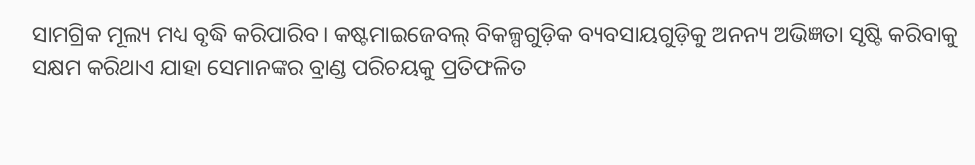ସାମଗ୍ରିକ ମୂଲ୍ୟ ମଧ୍ୟ ବୃଦ୍ଧି କରିପାରିବ। କଷ୍ଟମାଇଜେବଲ୍ ବିକଳ୍ପଗୁଡ଼ିକ ବ୍ୟବସାୟଗୁଡ଼ିକୁ ଅନନ୍ୟ ଅଭିଜ୍ଞତା ସୃଷ୍ଟି କରିବାକୁ ସକ୍ଷମ କରିଥାଏ ଯାହା ସେମାନଙ୍କର ବ୍ରାଣ୍ଡ ପରିଚୟକୁ ପ୍ରତିଫଳିତ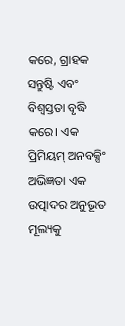କରେ, ଗ୍ରାହକ ସନ୍ତୁଷ୍ଟି ଏବଂ ବିଶ୍ୱସ୍ତତା ବୃଦ୍ଧି କରେ। ଏକ ପ୍ରିମିୟମ୍ ଅନବକ୍ସିଂ ଅଭିଜ୍ଞତା ଏକ ଉତ୍ପାଦର ଅନୁଭୂତ ମୂଲ୍ୟକୁ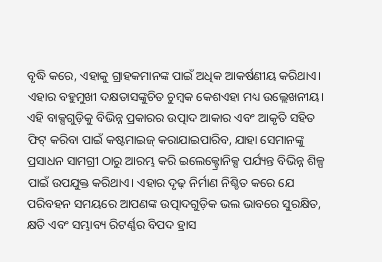ବୃଦ୍ଧି କରେ, ଏହାକୁ ଗ୍ରାହକମାନଙ୍କ ପାଇଁ ଅଧିକ ଆକର୍ଷଣୀୟ କରିଥାଏ।
ଏହାର ବହୁମୁଖୀ ଦକ୍ଷତାସଙ୍କୁଚିତ ଚୁମ୍ବକ କେଶଏହା ମଧ୍ୟ ଉଲ୍ଲେଖନୀୟ। ଏହି ବାକ୍ସଗୁଡ଼ିକୁ ବିଭିନ୍ନ ପ୍ରକାରର ଉତ୍ପାଦ ଆକାର ଏବଂ ଆକୃତି ସହିତ ଫିଟ୍ କରିବା ପାଇଁ କଷ୍ଟମାଇଜ୍ କରାଯାଇପାରିବ, ଯାହା ସେମାନଙ୍କୁ ପ୍ରସାଧନ ସାମଗ୍ରୀ ଠାରୁ ଆରମ୍ଭ କରି ଇଲେକ୍ଟ୍ରୋନିକ୍ସ ପର୍ଯ୍ୟନ୍ତ ବିଭିନ୍ନ ଶିଳ୍ପ ପାଇଁ ଉପଯୁକ୍ତ କରିଥାଏ। ଏହାର ଦୃଢ଼ ନିର୍ମାଣ ନିଶ୍ଚିତ କରେ ଯେ ପରିବହନ ସମୟରେ ଆପଣଙ୍କ ଉତ୍ପାଦଗୁଡ଼ିକ ଭଲ ଭାବରେ ସୁରକ୍ଷିତ, କ୍ଷତି ଏବଂ ସମ୍ଭାବ୍ୟ ରିଟର୍ଣ୍ଣର ବିପଦ ହ୍ରାସ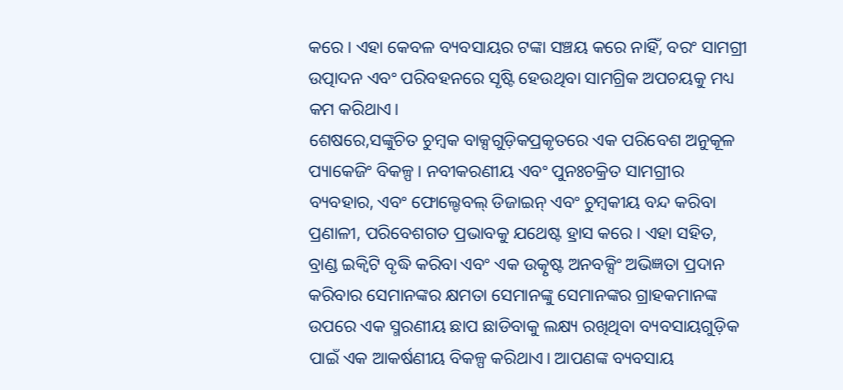କରେ। ଏହା କେବଳ ବ୍ୟବସାୟର ଟଙ୍କା ସଞ୍ଚୟ କରେ ନାହିଁ, ବରଂ ସାମଗ୍ରୀ ଉତ୍ପାଦନ ଏବଂ ପରିବହନରେ ସୃଷ୍ଟି ହେଉଥିବା ସାମଗ୍ରିକ ଅପଚୟକୁ ମଧ୍ୟ କମ କରିଥାଏ।
ଶେଷରେ,ସଙ୍କୁଚିତ ଚୁମ୍ବକ ବାକ୍ସଗୁଡ଼ିକପ୍ରକୃତରେ ଏକ ପରିବେଶ ଅନୁକୂଳ ପ୍ୟାକେଜିଂ ବିକଳ୍ପ। ନବୀକରଣୀୟ ଏବଂ ପୁନଃଚକ୍ରିତ ସାମଗ୍ରୀର ବ୍ୟବହାର, ଏବଂ ଫୋଲ୍ଡେବଲ୍ ଡିଜାଇନ୍ ଏବଂ ଚୁମ୍ବକୀୟ ବନ୍ଦ କରିବା ପ୍ରଣାଳୀ, ପରିବେଶଗତ ପ୍ରଭାବକୁ ଯଥେଷ୍ଟ ହ୍ରାସ କରେ। ଏହା ସହିତ, ବ୍ରାଣ୍ଡ ଇକ୍ୱିଟି ବୃଦ୍ଧି କରିବା ଏବଂ ଏକ ଉତ୍କୃଷ୍ଟ ଅନବକ୍ସିଂ ଅଭିଜ୍ଞତା ପ୍ରଦାନ କରିବାର ସେମାନଙ୍କର କ୍ଷମତା ସେମାନଙ୍କୁ ସେମାନଙ୍କର ଗ୍ରାହକମାନଙ୍କ ଉପରେ ଏକ ସ୍ମରଣୀୟ ଛାପ ଛାଡିବାକୁ ଲକ୍ଷ୍ୟ ରଖିଥିବା ବ୍ୟବସାୟଗୁଡ଼ିକ ପାଇଁ ଏକ ଆକର୍ଷଣୀୟ ବିକଳ୍ପ କରିଥାଏ। ଆପଣଙ୍କ ବ୍ୟବସାୟ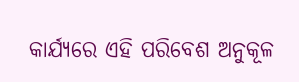କାର୍ଯ୍ୟରେ ଏହି ପରିବେଶ ଅନୁକୂଳ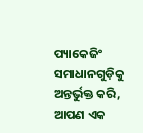ପ୍ୟାକେଜିଂ ସମାଧାନଗୁଡ଼ିକୁ ଅନ୍ତର୍ଭୁକ୍ତ କରି, ଆପଣ ଏକ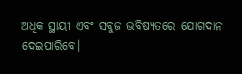ଅଧିକ ସ୍ଥାୟୀ ଏବଂ ସବୁଜ ଭବିଷ୍ୟତରେ ଯୋଗଦାନ ଦେଇପାରିବେ।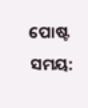ପୋଷ୍ଟ ସମୟ: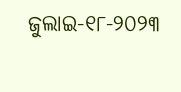ଜୁଲାଇ-୧୮-୨୦୨୩